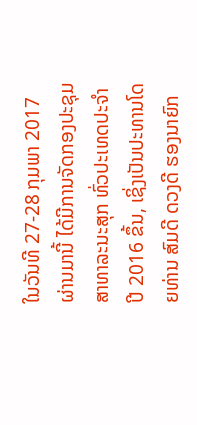ໃນວັນທີ 27-28 ກຸມພາ 2017ຜ່ານມານີ້ ໄດ້ມີການຈັດກອງປະຊຸມສາທາລະນະສຸກ ທົ່ວປະເທດປະຈໍາປີ 2016 ຂຶ້ນ, ເຊິ່ງເປັນປະທານໂດຍທ່ານ ສົມດີ ດວງດີ ຮອງນາຍົກ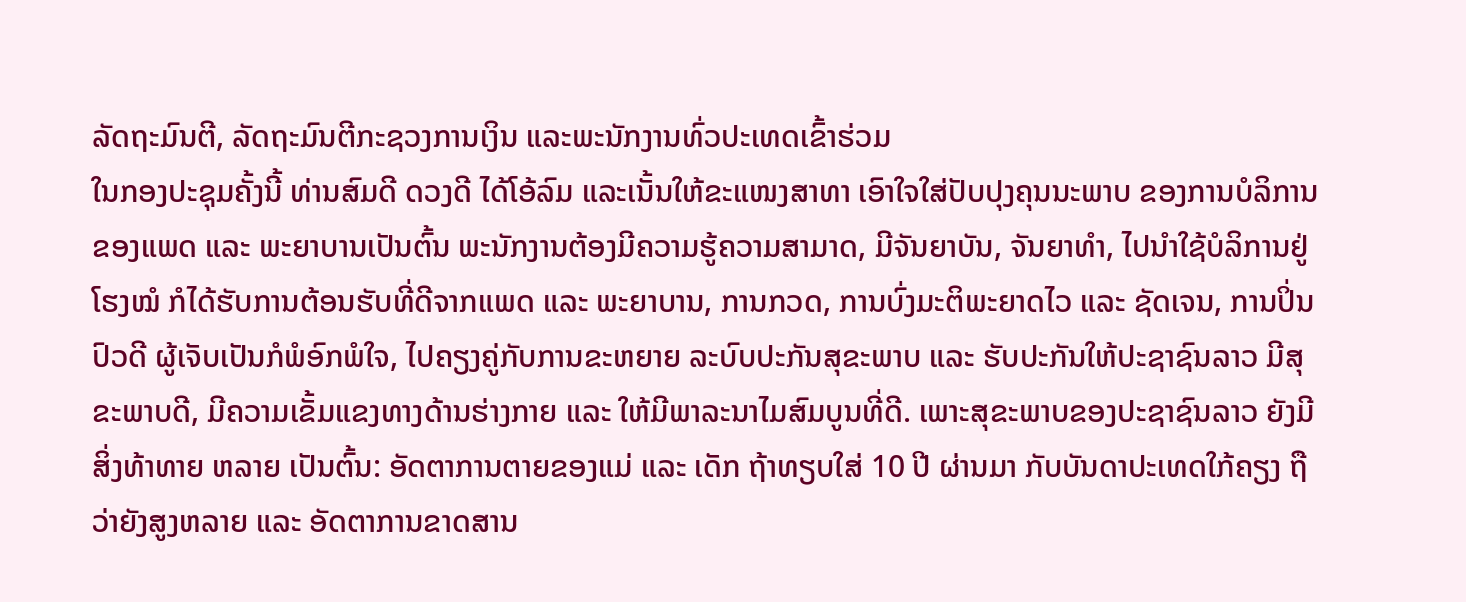ລັດຖະມົນຕີ, ລັດຖະມົນຕີກະຊວງການເງິນ ແລະພະນັກງານທົ່ວປະເທດເຂົ້າຮ່ວມ
ໃນກອງປະຊຸມຄັ້ງນີ້ ທ່ານສົມດີ ດວງດີ ໄດ້ໂອ້ລົມ ແລະເນັ້ນໃຫ້ຂະແໜງສາທາ ເອົາໃຈໃສ່ປັບປຸງຄຸນນະພາບ ຂອງການບໍລິການຂອງແພດ ແລະ ພະຍາບານເປັນຕົ້ນ ພະນັກງານຕ້ອງມີຄວາມຮູ້ຄວາມສາມາດ, ມີຈັນຍາບັນ, ຈັນຍາທໍາ, ໄປນຳໃຊ້ບໍລິການຢູ່ໂຮງໝໍ ກໍໄດ້ຮັບການຕ້ອນຮັບທີ່ດີຈາກແພດ ແລະ ພະຍາບານ, ການກວດ, ການບົ່ງມະຕິພະຍາດໄວ ແລະ ຊັດເຈນ, ການປິ່ນປົວດີ ຜູ້ເຈັບເປັນກໍພໍອົກພໍໃຈ, ໄປຄຽງຄູ່ກັບການຂະຫຍາຍ ລະບົບປະກັນສຸຂະພາບ ແລະ ຮັບປະກັນໃຫ້ປະຊາຊົນລາວ ມີສຸຂະພາບດີ, ມີຄວາມເຂັ້ມແຂງທາງດ້ານຮ່າງກາຍ ແລະ ໃຫ້ມີພາລະນາໄມສົມບູນທີ່ດີ. ເພາະສຸຂະພາບຂອງປະຊາຊົນລາວ ຍັງມີສິ່ງທ້າທາຍ ຫລາຍ ເປັນຕົ້ນ: ອັດຕາການຕາຍຂອງແມ່ ແລະ ເດັກ ຖ້າທຽບໃສ່ 10 ປີ ຜ່ານມາ ກັບບັນດາປະເທດໃກ້ຄຽງ ຖືວ່າຍັງສູງຫລາຍ ແລະ ອັດຕາການຂາດສານ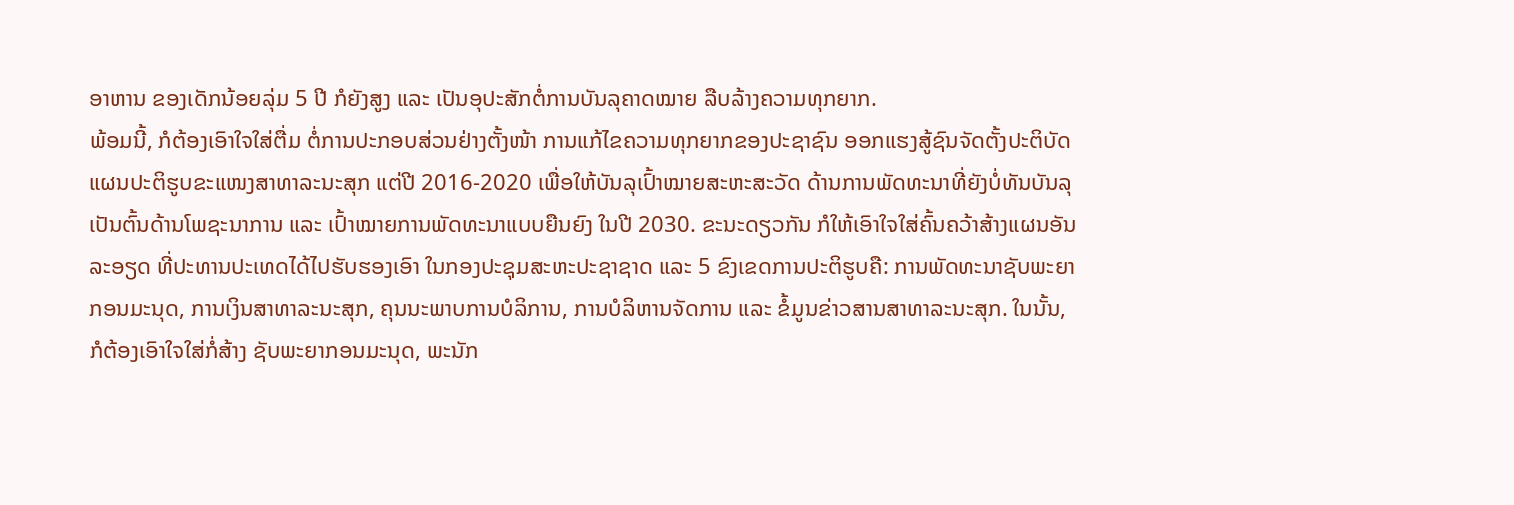ອາຫານ ຂອງເດັກນ້ອຍລຸ່ມ 5 ປີ ກໍຍັງສູງ ແລະ ເປັນອຸປະສັກຕໍ່ການບັນລຸຄາດໝາຍ ລືບລ້າງຄວາມທຸກຍາກ.
ພ້ອມນີ້, ກໍຕ້ອງເອົາໃຈໃສ່ຕື່ມ ຕໍ່ການປະກອບສ່ວນຢ່າງຕັ້ງໜ້າ ການແກ້ໄຂຄວາມທຸກຍາກຂອງປະຊາຊົນ ອອກແຮງສູ້ຊົນຈັດຕັ້ງປະຕິບັດ ແຜນປະຕິຮູບຂະແໜງສາທາລະນະສຸກ ແຕ່ປີ 2016-2020 ເພື່ອໃຫ້ບັນລຸເປົ້າໝາຍສະຫະສະວັດ ດ້ານການພັດທະນາທີ່ຍັງບໍ່ທັນບັນລຸ ເປັນຕົ້ນດ້ານໂພຊະນາການ ແລະ ເປົ້າໝາຍການພັດທະນາແບບຍືນຍົງ ໃນປີ 2030. ຂະນະດຽວກັນ ກໍໃຫ້ເອົາໃຈໃສ່ຄົ້ນຄວ້າສ້າງແຜນອັນລະອຽດ ທີ່ປະທານປະເທດໄດ້ໄປຮັບຮອງເອົາ ໃນກອງປະຊຸມສະຫະປະຊາຊາດ ແລະ 5 ຂົງເຂດການປະຕິຮູບຄື: ການພັດທະນາຊັບພະຍາກອນມະນຸດ, ການເງິນສາທາລະນະສຸກ, ຄຸນນະພາບການບໍລິການ, ການບໍລິຫານຈັດການ ແລະ ຂໍ້ມູນຂ່າວສານສາທາລະນະສຸກ. ໃນນັ້ນ, ກໍຕ້ອງເອົາໃຈໃສ່ກໍ່ສ້າງ ຊັບພະຍາກອນມະນຸດ, ພະນັກ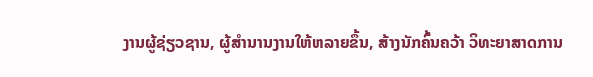ງານຜູ້ຊ່ຽວຊານ, ຜູ້ສໍານານງານໃຫ້ຫລາຍຂຶ້ນ, ສ້າງນັກຄົ້ນຄວ້າ ວິທະຍາສາດການ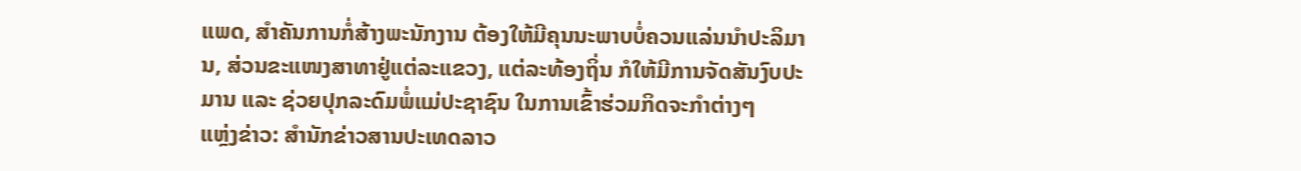ແພດ, ສໍາຄັນການກໍ່ສ້າງພະນັກງານ ຕ້ອງໃຫ້ມີຄຸນນະພາບບໍ່ຄວນແລ່ນນໍາປະລິມານ, ສ່ວນຂະແໜງສາທາຢູ່ແຕ່ລະແຂວງ, ແຕ່ລະທ້ອງຖິ່ນ ກໍໃຫ້ມີການຈັດສັນງົບປະມານ ແລະ ຊ່ວຍປຸກລະດົມພໍ່ແມ່ປະຊາຊົນ ໃນການເຂົ້າຮ່ວມກິດຈະກໍາຕ່າງໆ
ແຫຼ່ງຂ່າວ: ສຳນັກຂ່າວສານປະເທດລາວ